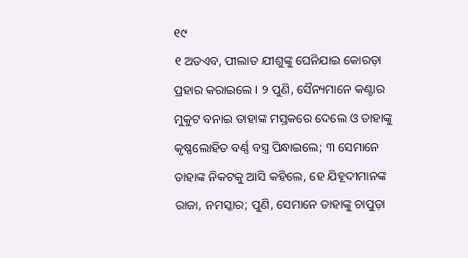୧୯
୧ ଅତଏବ, ପୀଲାତ ଯୀଶୁଙ୍କୁ ଘେନିଯାଇ କୋରଡ଼ା ପ୍ରହାର କରାଇଲେ । ୨ ପୁଣି, ସୈନ୍ୟମାନେ କଣ୍ଟାର ମୁକୁଟ ବନାଇ ତାହାଙ୍କ ମସ୍ତକରେ ଦେଲେ ଓ ତାହାଙ୍କୁ କୃଷ୍ଣଲୋହିତ ବର୍ଣ୍ଣ ବସ୍ତ୍ର ପିନ୍ଧାଇଲେ; ୩ ସେମାନେ ତାହାଙ୍କ ନିକଟକୁ ଆସି କହିଲେ, ହେ ଯିହୂଦୀମାନଙ୍କ ରାଜା, ନମସ୍କାର; ପୁଣି, ସେମାନେ ତାହାଙ୍କୁ ଚାପୁଡ଼ା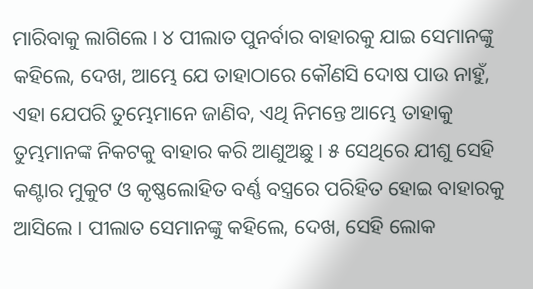ମାରିବାକୁ ଲାଗିଲେ । ୪ ପୀଲାତ ପୁନର୍ବାର ବାହାରକୁ ଯାଇ ସେମାନଙ୍କୁ କହିଲେ, ଦେଖ, ଆମ୍ଭେ ଯେ ତାହାଠାରେ କୌଣସି ଦୋଷ ପାଉ ନାହୁଁ, ଏହା ଯେପରି ତୁମ୍ଭେମାନେ ଜାଣିବ, ଏଥି ନିମନ୍ତେ ଆମ୍ଭେ ତାହାକୁ ତୁମ୍ଭମାନଙ୍କ ନିକଟକୁ ବାହାର କରି ଆଣୁଅଛୁ । ୫ ସେଥିରେ ଯୀଶୁ ସେହି କଣ୍ଟାର ମୁକୁଟ ଓ କୃଷ୍ଣଲୋହିତ ବର୍ଣ୍ଣ ବସ୍ତ୍ରରେ ପରିହିତ ହୋଇ ବାହାରକୁ ଆସିଲେ । ପୀଲାତ ସେମାନଙ୍କୁ କହିଲେ, ଦେଖ, ସେହି ଲୋକ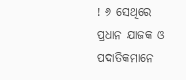! ୬ ସେଥିରେ ପ୍ରଧାନ ଯାଜକ ଓ ପଦାତିକମାନେ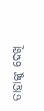ତାହାଙ୍କୁ ଦେଖି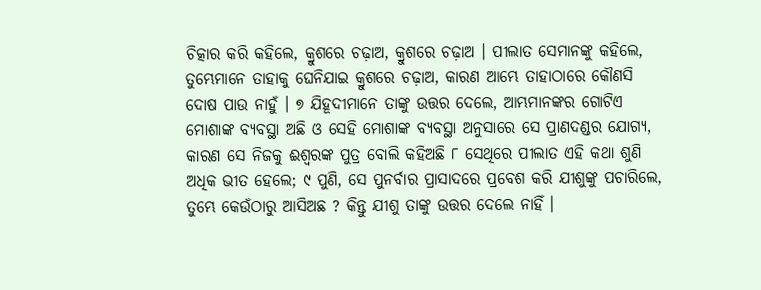ଚିତ୍କାର କରି କହିଲେ, କ୍ରୁଶରେ ଚଢ଼ାଅ, କ୍ରୁଶରେ ଚଢ଼ାଅ । ପୀଲାତ ସେମାନଙ୍କୁ କହିଲେ, ତୁମ୍ଭେମାନେ ତାହାକୁ ଘେନିଯାଇ କ୍ରୁଶରେ ଚଢ଼ାଅ, କାରଣ ଆମ୍ଭେ ତାହାଠାରେ କୌଣସି ଦୋଷ ପାଉ ନାହୁଁ । ୭ ଯିହୂଦୀମାନେ ତାଙ୍କୁ ଉତ୍ତର ଦେଲେ, ଆମ୍ଭମାନଙ୍କର ଗୋଟିଏ ମୋଶାଙ୍କ ବ୍ୟବସ୍ଥା ଅଛି ଓ ସେହି ମୋଶାଙ୍କ ବ୍ୟବସ୍ଥା ଅନୁସାରେ ସେ ପ୍ରାଣଦଣ୍ଡର ଯୋଗ୍ୟ, କାରଣ ସେ ନିଜକୁ ଈଶ୍ୱରଙ୍କ ପୁତ୍ର ବୋଲି କହିଅଛି ୮ ସେଥିରେ ପୀଲାତ ଏହି କଥା ଶୁଣି ଅଧିକ ଭୀତ ହେଲେ; ୯ ପୁଣି, ସେ ପୁନର୍ବାର ପ୍ରାସାଦରେ ପ୍ରବେଶ କରି ଯୀଶୁଙ୍କୁ ପଚାରିଲେ, ତୁମ୍ଭେ କେଉଁଠାରୁ ଆସିଅଛ ? କିନ୍ତୁ ଯୀଶୁ ତାଙ୍କୁ ଉତ୍ତର ଦେଲେ ନାହିଁ ।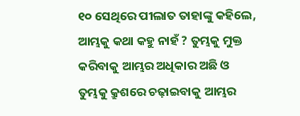୧୦ ସେଥିରେ ପୀଲାତ ତାହାଙ୍କୁ କହିଲେ, ଆମ୍ଭକୁ କଥା କହୁ ନାହଁ ? ତୁମ୍ଭକୁ ମୁକ୍ତ କରିବାକୁ ଆମ୍ଭର ଅଧିକାର ଅଛି ଓ ତୁମ୍ଭକୁ କ୍ରୁଶରେ ଚଢ଼ାଇବାକୁ ଆମ୍ଭର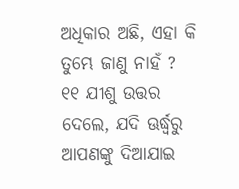ଅଧିକାର ଅଛି, ଏହା କି ତୁମ୍ଭେ ଜାଣୁ ନାହଁ ? ୧୧ ଯୀଶୁ ଉତ୍ତର ଦେଲେ, ଯଦି ଊର୍ଦ୍ଧ୍ୱରୁ ଆପଣଙ୍କୁ ଦିଆଯାଇ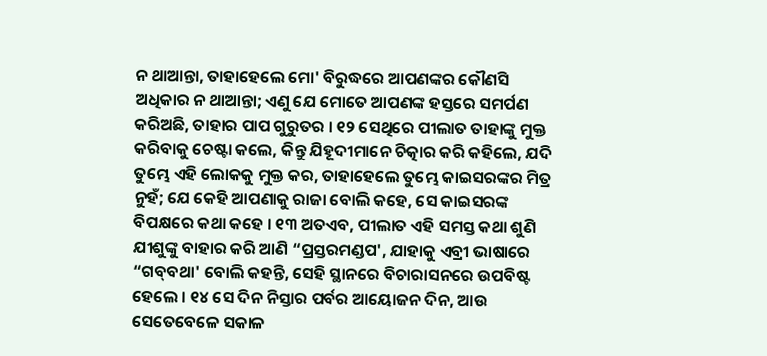ନ ଥାଆନ୍ତା, ତାହାହେଲେ ମୋ' ବିରୁଦ୍ଧରେ ଆପଣଙ୍କର କୌଣସି ଅଧିକାର ନ ଥାଆନ୍ତା; ଏଣୁ ଯେ ମୋତେ ଆପଣଙ୍କ ହସ୍ତରେ ସମର୍ପଣ କରିଅଛି, ତାହାର ପାପ ଗୁରୁତର । ୧୨ ସେଥିରେ ପୀଲାତ ତାହାଙ୍କୁ ମୁକ୍ତ କରିବାକୁ ଚେଷ୍ଟା କଲେ, କିନ୍ତୁ ଯିହୂଦୀମାନେ ଚିତ୍କାର କରି କହିଲେ, ଯଦି ତୁମ୍ଭେ ଏହି ଲୋକକୁ ମୁକ୍ତ କର, ତାହାହେଲେ ତୁମ୍ଭେ କାଇସରଙ୍କର ମିତ୍ର ନୁହଁ; ଯେ କେହି ଆପଣାକୁ ରାଜା ବୋଲି କହେ, ସେ କାଇସରଙ୍କ ବିପକ୍ଷରେ କଥା କହେ । ୧୩ ଅତଏବ, ପୀଲାତ ଏହି ସମସ୍ତ କଥା ଶୁଣି ଯୀଶୁଙ୍କୁ ବାହାର କରି ଆଣି “ପ୍ରସ୍ତରମଣ୍ଡପ', ଯାହାକୁ ଏବ୍ରୀ ଭାଷାରେ “ଗବ୍‍ବଥା' ବୋଲି କହନ୍ତି, ସେହି ସ୍ଥାନରେ ବିଚାରାସନରେ ଉପବିଷ୍ଟ ହେଲେ । ୧୪ ସେ ଦିନ ନିସ୍ତାର ପର୍ବର ଆୟୋଜନ ଦିନ, ଆଉ ସେତେବେଳେ ସକାଳ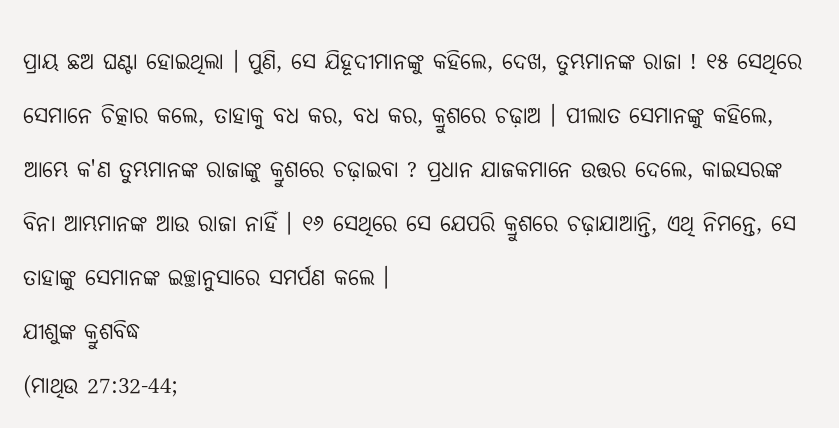ପ୍ରାୟ ଛଅ ଘଣ୍ଟା ହୋଇଥିଲା । ପୁଣି, ସେ ଯିହୂଦୀମାନଙ୍କୁ କହିଲେ, ଦେଖ, ତୁମ୍ଭମାନଙ୍କ ରାଜା ! ୧୫ ସେଥିରେ ସେମାନେ ଚିତ୍କାର କଲେ, ତାହାକୁ ବଧ କର, ବଧ କର, କ୍ରୁଶରେ ଚଢ଼ାଅ । ପୀଲାତ ସେମାନଙ୍କୁ କହିଲେ, ଆମ୍ଭେ କ'ଣ ତୁମ୍ଭମାନଙ୍କ ରାଜାଙ୍କୁ କ୍ରୁଶରେ ଚଢ଼ାଇବା ? ପ୍ରଧାନ ଯାଜକମାନେ ଉତ୍ତର ଦେଲେ, କାଇସରଙ୍କ ବିନା ଆମ୍ଭମାନଙ୍କ ଆଉ ରାଜା ନାହିଁ । ୧୬ ସେଥିରେ ସେ ଯେପରି କ୍ରୁଶରେ ଚଢ଼ାଯାଆନ୍ତି, ଏଥି ନିମନ୍ତେ, ସେ ତାହାଙ୍କୁ ସେମାନଙ୍କ ଇଚ୍ଛାନୁସାରେ ସମର୍ପଣ କଲେ ।
ଯୀଶୁଙ୍କ କ୍ରୁଶବିଦ୍ଧ
(ମାଥିଉ 27:32-44;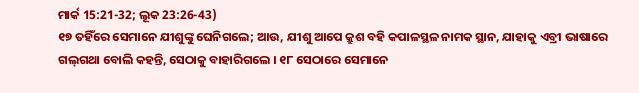ମାର୍କ 15:21-32; ଲୂକ 23:26-43)
୧୭ ତହିଁରେ ସେମାନେ ଯୀଶୁଙ୍କୁ ଘେନିଗଲେ; ଆଉ, ଯୀଶୁ ଆପେ କ୍ରୁଶ ବହି କପାଳସ୍ଥଳ ନାମକ ସ୍ଥାନ, ଯାହାକୁ ଏବ୍ରୀ ଭାଷାରେ ଗଲ୍‍ଗଥା ବୋଲି କହନ୍ତି, ସେଠାକୁ ବାହାରିଗଲେ । ୧୮ ସେଠାରେ ସେମାନେ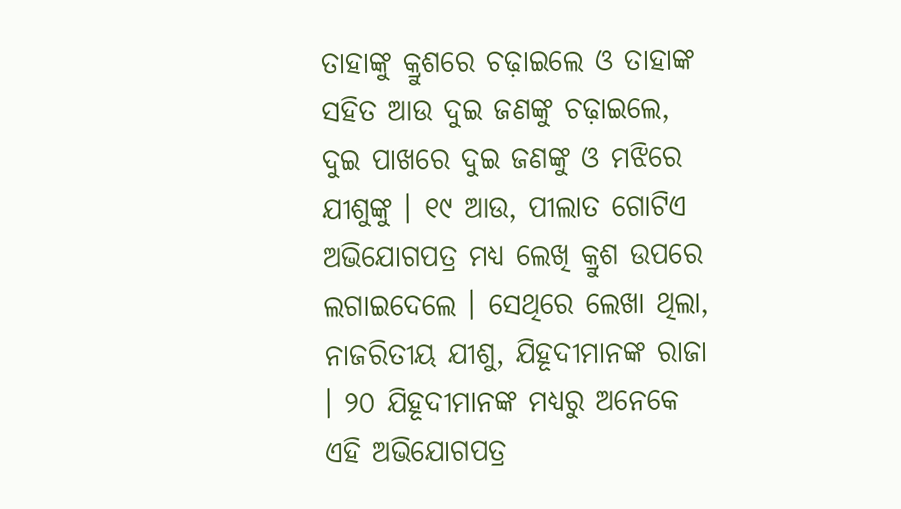ତାହାଙ୍କୁ କ୍ରୁଶରେ ଚଢ଼ାଇଲେ ଓ ତାହାଙ୍କ ସହିତ ଆଉ ଦୁଇ ଜଣଙ୍କୁ ଚଢ଼ାଇଲେ, ଦୁଇ ପାଖରେ ଦୁଇ ଜଣଙ୍କୁ ଓ ମଝିରେ ଯୀଶୁଙ୍କୁ । ୧୯ ଆଉ, ପୀଲାତ ଗୋଟିଏ ଅଭିଯୋଗପତ୍ର ମଧ୍ୟ ଲେଖି କ୍ରୁଶ ଉପରେ ଲଗାଇଦେଲେ । ସେଥିରେ ଲେଖା ଥିଲା, ନାଜରିତୀୟ ଯୀଶୁ, ଯିହୂଦୀମାନଙ୍କ ରାଜା । ୨୦ ଯିହୂଦୀମାନଙ୍କ ମଧ୍ୟରୁ ଅନେକେ ଏହି ଅଭିଯୋଗପତ୍ର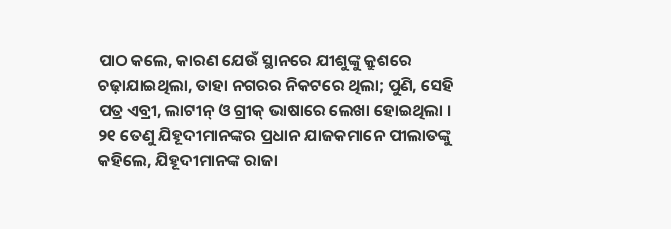ପାଠ କଲେ, କାରଣ ଯେଉଁ ସ୍ଥାନରେ ଯୀଶୁଙ୍କୁ କ୍ରୁଶରେ ଚଢ଼ାଯାଇଥିଲା, ତାହା ନଗରର ନିକଟରେ ଥିଲା; ପୁଣି, ସେହି ପତ୍ର ଏବ୍ରୀ, ଲାଟୀନ୍‍ ଓ ଗ୍ରୀକ୍‍ ଭାଷାରେ ଲେଖା ହୋଇଥିଲା । ୨୧ ତେଣୁ ଯିହୂଦୀମାନଙ୍କର ପ୍ରଧାନ ଯାଜକମାନେ ପୀଲାତଙ୍କୁ କହିଲେ, ଯିହୂଦୀମାନଙ୍କ ରାଜା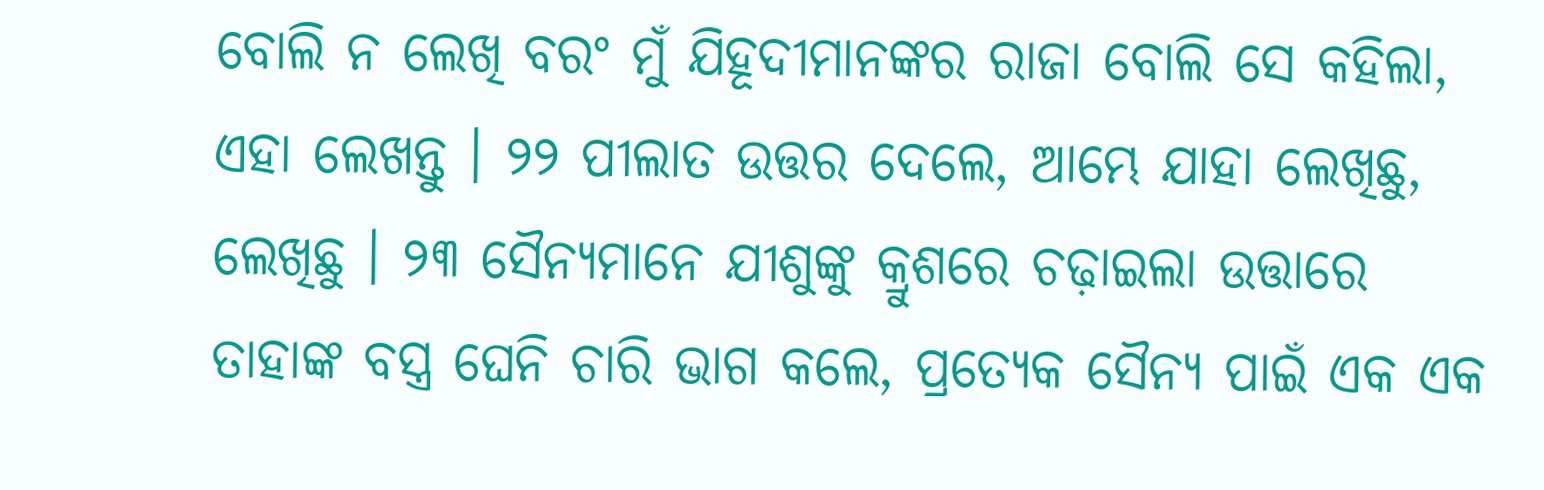ବୋଲି ନ ଲେଖି ବରଂ ମୁଁ ଯିହୂଦୀମାନଙ୍କର ରାଜା ବୋଲି ସେ କହିଲା, ଏହା ଲେଖନ୍ତୁ । ୨୨ ପୀଲାତ ଉତ୍ତର ଦେଲେ, ଆମ୍ଭେ ଯାହା ଲେଖିଛୁ, ଲେଖିଛୁ । ୨୩ ସୈନ୍ୟମାନେ ଯୀଶୁଙ୍କୁ କ୍ରୁଶରେ ଚଢ଼ାଇଲା ଉତ୍ତାରେ ତାହାଙ୍କ ବସ୍ତ୍ର ଘେନି ଚାରି ଭାଗ କଲେ, ପ୍ରତ୍ୟେକ ସୈନ୍ୟ ପାଇଁ ଏକ ଏକ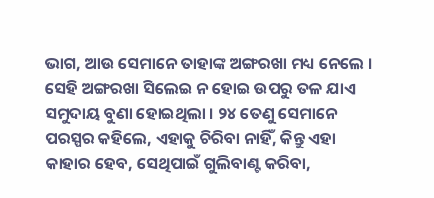ଭାଗ, ଆଉ ସେମାନେ ତାହାଙ୍କ ଅଙ୍ଗରଖା ମଧ୍ୟ ନେଲେ । ସେହି ଅଙ୍ଗରଖା ସିଲେଇ ନ ହୋଇ ଉପରୁ ତଳ ଯାଏ ସମୁଦାୟ ବୁଣା ହୋଇଥିଲା । ୨୪ ତେଣୁ ସେମାନେ ପରସ୍ପର କହିଲେ, ଏହାକୁ ଚିରିବା ନାହିଁ, କିନ୍ତୁ ଏହା କାହାର ହେବ, ସେଥିପାଇଁ ଗୁଲିବାଣ୍ଟ କରିବା,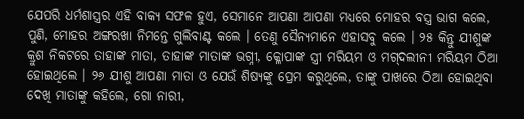ଯେପରି ଧର୍ମଶାସ୍ତ୍ରର ଏହି ବାକ୍ୟ ସଫଳ ହୁଏ, ସେମାନେ ଆପଣା ଆପଣା ମଧ୍ୟରେ ମୋହର ବସ୍ତ୍ର ଭାଗ କଲେ, ପୁଣି, ମୋହର ଅଙ୍ଗରଖା ନିମନ୍ତେ ଗୁଲିବାଣ୍ଟ କଲେ । ତେଣୁ ସୈନ୍ୟମାନେ ଏହାସବୁ କଲେ । ୨୫ କିନ୍ତୁ ଯୀଶୁଙ୍କ କ୍ରୁଶ ନିକଟରେ ତାହାଙ୍କ ମାତା, ତାହାଙ୍କ ମାତାଙ୍କ ଭଗ୍ନୀ, କ୍ଳୋପାଙ୍କ ସ୍ତ୍ରୀ ମରିୟମ ଓ ମଗ୍‍ଦଲୀନୀ ମରିୟମ ଠିଆ ହୋଇଥିଲେ । ୨୬ ଯୀଶୁ ଆପଣା ମାତା ଓ ଯେଉଁ ଶିଷ୍ୟଙ୍କୁ ପ୍ରେମ କରୁଥିଲେ, ତାଙ୍କୁ ପାଖରେ ଠିଆ ହୋଇଥିବା ଦେଖି ମାତାଙ୍କୁ କହିଲେ, ଗୋ ନାରୀ,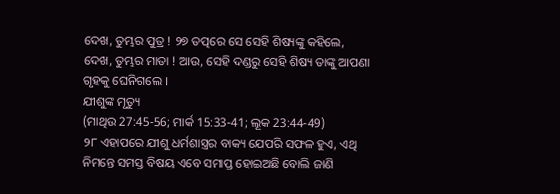ଦେଖ, ତୁମ୍ଭର ପୁତ୍ର ! ୨୭ ତତ୍ପରେ ସେ ସେହି ଶିଷ୍ୟଙ୍କୁ କହିଲେ, ଦେଖ, ତୁମ୍ଭର ମାତା ! ଆଉ, ସେହି ଦଣ୍ଡରୁ ସେହି ଶିଷ୍ୟ ତାଙ୍କୁ ଆପଣା ଗୃହକୁ ଘେନିଗଲେ ।
ଯୀଶୁଙ୍କ ମୃତ୍ୟୁ
(ମାଥିଉ 27:45-56; ମାର୍କ 15:33-41; ଲୂକ 23:44-49)
୨୮ ଏହାପରେ ଯୀଶୁ ଧର୍ମଶାସ୍ତ୍ରର ବାକ୍ୟ ଯେପରି ସଫଳ ହୁଏ, ଏଥି ନିମନ୍ତେ ସମସ୍ତ ବିଷୟ ଏବେ ସମାପ୍ତ ହୋଇଅଛି ବୋଲି ଜାଣି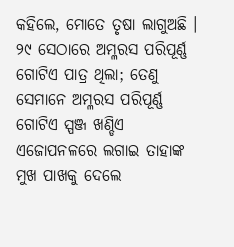କହିଲେ, ମୋତେ ତୃଷା ଲାଗୁଅଛି । ୨୯ ସେଠାରେ ଅମ୍ଳରସ ପରିପୂର୍ଣ୍ଣ ଗୋଟିଏ ପାତ୍ର ଥିଲା; ତେଣୁ ସେମାନେ ଅମ୍ଳରସ ପରିପୂର୍ଣ୍ଣ ଗୋଟିଏ ସ୍ପଞ୍ଜ ଖଣ୍ଡିଏ ଏଜୋପନଳରେ ଲଗାଇ ତାହାଙ୍କ ମୁଖ ପାଖକୁ ଦେଲେ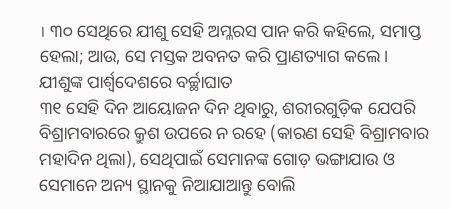। ୩୦ ସେଥିରେ ଯୀଶୁ ସେହି ଅମ୍ଳରସ ପାନ କରି କହିଲେ, ସମାପ୍ତ ହେଲା; ଆଉ, ସେ ମସ୍ତକ ଅବନତ କରି ପ୍ରାଣତ୍ୟାଗ କଲେ ।
ଯୀଶୁଙ୍କ ପାର୍ଶ୍ୱଦେଶରେ ବର୍ଚ୍ଛାଘାତ
୩୧ ସେହି ଦିନ ଆୟୋଜନ ଦିନ ଥିବାରୁ, ଶରୀରଗୁଡ଼ିକ ଯେପରି ବିଶ୍ରାମବାରରେ କ୍ରୁଶ ଉପରେ ନ ରହେ (କାରଣ ସେହି ବିଶ୍ରାମବାର ମହାଦିନ ଥିଲା), ସେଥିପାଇଁ ସେମାନଙ୍କ ଗୋଡ଼ ଭଙ୍ଗାଯାଉ ଓ ସେମାନେ ଅନ୍ୟ ସ୍ଥାନକୁ ନିଆଯାଆନ୍ତୁ ବୋଲି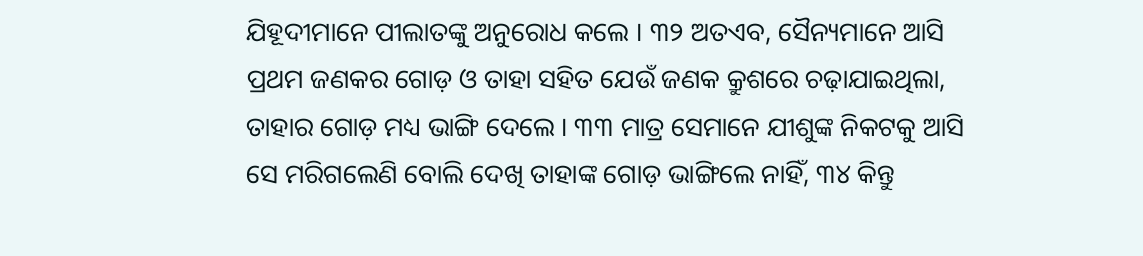ଯିହୂଦୀମାନେ ପୀଲାତଙ୍କୁ ଅନୁରୋଧ କଲେ । ୩୨ ଅତଏବ, ସୈନ୍ୟମାନେ ଆସି ପ୍ରଥମ ଜଣକର ଗୋଡ଼ ଓ ତାହା ସହିତ ଯେଉଁ ଜଣକ କ୍ରୁଶରେ ଚଢ଼ାଯାଇଥିଲା, ତାହାର ଗୋଡ଼ ମଧ୍ୟ ଭାଙ୍ଗି ଦେଲେ । ୩୩ ମାତ୍ର ସେମାନେ ଯୀଶୁଙ୍କ ନିକଟକୁ ଆସି ସେ ମରିଗଲେଣି ବୋଲି ଦେଖି ତାହାଙ୍କ ଗୋଡ଼ ଭାଙ୍ଗିଲେ ନାହିଁ, ୩୪ କିନ୍ତୁ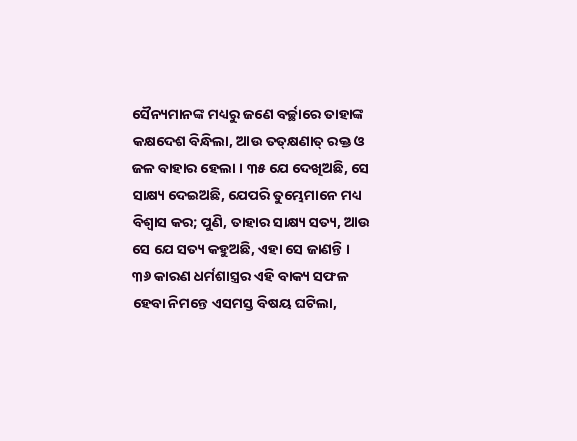ସୈନ୍ୟମାନଙ୍କ ମଧ୍ୟରୁ ଜଣେ ବର୍ଚ୍ଛାରେ ତାହାଙ୍କ କକ୍ଷଦେଶ ବିନ୍ଧିଲା, ଆଉ ତତ୍‍କ୍ଷଣାତ୍‍ ରକ୍ତ ଓ ଜଳ ବାହାର ହେଲା । ୩୫ ଯେ ଦେଖିଅଛି, ସେ ସାକ୍ଷ୍ୟ ଦେଇଅଛି, ଯେପରି ତୁମ୍ଭେମାନେ ମଧ୍ୟ ବିଶ୍ୱାସ କର; ପୁଣି, ତାହାର ସାକ୍ଷ୍ୟ ସତ୍ୟ, ଆଉ ସେ ଯେ ସତ୍ୟ କହୁଅଛି, ଏହା ସେ ଜାଣନ୍ତି । ୩୬ କାରଣ ଧର୍ମଶାସ୍ତ୍ରର ଏହି ବାକ୍ୟ ସଫଳ ହେବା ନିମନ୍ତେ ଏସମସ୍ତ ବିଷୟ ଘଟିଲା,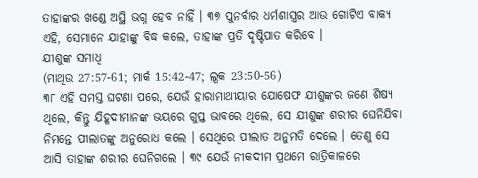ତାହାଙ୍କର ଖଣ୍ଡେ ଅସ୍ଥି ଭଗ୍ନ ହେବ ନାହିଁ । ୩୭ ପୁନର୍ବାର ଧର୍ମଶାସ୍ତ୍ରର ଆଉ ଗୋଟିଏ ବାକ୍ୟ ଏହି, ସେମାନେ ଯାହାଙ୍କୁ ବିଦ୍ଧ କଲେ, ତାହାଙ୍କ ପ୍ରତି ଦୃଷ୍ଟିପାତ କରିବେ ।
ଯୀଶୁଙ୍କ ସମାଧି
(ମାଥିଉ 27:57-61; ମାର୍କ 15:42-47; ଲୂକ 23:50-56)
୩୮ ଏହି ସମସ୍ତ ଘଟଣା ପରେ, ଯେଉଁ ହାରାମାଥୀୟାର ଯୋଷେଫ ଯୀଶୁଙ୍କର ଜଣେ ଶିଷ୍ୟ ଥିଲେ, କିନ୍ତୁ ଯିହୂଦୀମାନଙ୍କ ଭୟରେ ଗୁପ୍ତ ଭାବରେ ଥିଲେ, ସେ ଯୀଶୁଙ୍କ ଶରୀର ଘେନିଯିବା ନିମନ୍ତେ ପୀଲାତଙ୍କୁ ଅନୁରୋଧ କଲେ । ସେଥିରେ ପୀଲାତ ଅନୁମତି ଦେଲେ । ତେଣୁ ସେ ଆସି ତାହାଙ୍କ ଶରୀର ଘେନିଗଲେ । ୩୯ ଯେଉଁ ନୀକଦୀମ ପ୍ରଥମେ ରାତ୍ରିକାଳରେ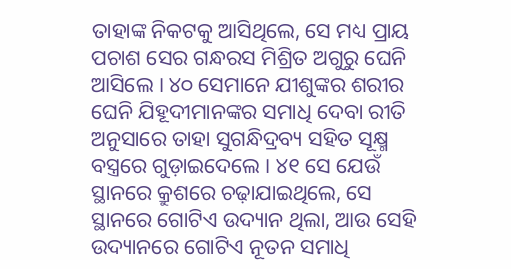ତାହାଙ୍କ ନିକଟକୁ ଆସିଥିଲେ, ସେ ମଧ୍ୟ ପ୍ରାୟ ପଚାଶ ସେର ଗନ୍ଧରସ ମିଶ୍ରିତ ଅଗୁରୁ ଘେନି ଆସିଲେ । ୪୦ ସେମାନେ ଯୀଶୁଙ୍କର ଶରୀର ଘେନି ଯିହୂଦୀମାନଙ୍କର ସମାଧି ଦେବା ରୀତି ଅନୁସାରେ ତାହା ସୁଗନ୍ଧିଦ୍ରବ୍ୟ ସହିତ ସୂକ୍ଷ୍ମ ବସ୍ତ୍ରରେ ଗୁଡ଼ାଇଦେଲେ । ୪୧ ସେ ଯେଉଁ ସ୍ଥାନରେ କ୍ରୁଶରେ ଚଢ଼ାଯାଇଥିଲେ, ସେ ସ୍ଥାନରେ ଗୋଟିଏ ଉଦ୍ୟାନ ଥିଲା, ଆଉ ସେହି ଉଦ୍ୟାନରେ ଗୋଟିଏ ନୂତନ ସମାଧି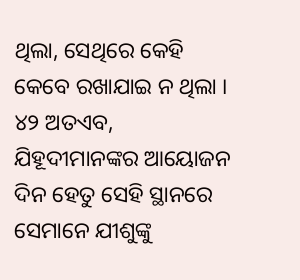ଥିଲା, ସେଥିରେ କେହି କେବେ ରଖାଯାଇ ନ ଥିଲା । ୪୨ ଅତଏବ, ଯିହୂଦୀମାନଙ୍କର ଆୟୋଜନ ଦିନ ହେତୁ ସେହି ସ୍ଥାନରେ ସେମାନେ ଯୀଶୁଙ୍କୁ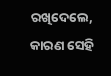ରଖିଦେଲେ, କାରଣ ସେହି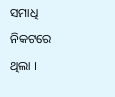ସମାଧି ନିକଟରେ ଥିଲା ।